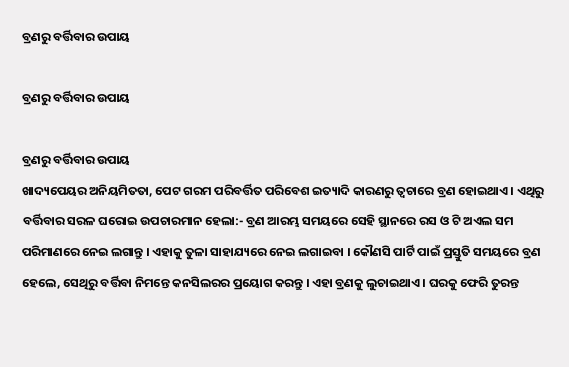ବ୍ରଣରୁ ବର୍ତ୍ତିବାର ଉପାୟ

ବ୍ରଣରୁ ବର୍ତ୍ତିବାର ଉପାୟ

ବ୍ରଣରୁ ବର୍ତ୍ତିବାର ଉପାୟ
ଖାଦ୍ୟପେୟର ଅନିୟମିତତା, ପେଟ ଗରମ ପରିବର୍ତ୍ତିତ ପରିବେଶ ଇତ୍ୟାଦି କାରଣରୁ ତ୍ୱଚାରେ ବ୍ରଣ ହୋଇଥାଏ । ଏଥିରୁ ବର୍ତ୍ତିବାର ସରଳ ଘରୋଇ ଉପଚାରମାନ ହେଲା:- ବ୍ରଣ ଆରମ୍ଭ ସମୟରେ ସେହି ସ୍ଥାନରେ ରସ ଓ ଟି ଅଏଲ ସମ ପରିମାଣରେ ନେଇ ଲଗାନ୍ତୁ । ଏହାକୁ ତୁଳା ସାହାଯ୍ୟରେ ନେଇ ଲଗାଇବା । କୌଣସି ପାର୍ଟି ପାଇଁ ପ୍ରସ୍ତୁତି ସମୟରେ ବ୍ରଣ ହେଲେ, ସେଥିରୁ ବର୍ତ୍ତିବା ନିମନ୍ତେ କନସିଲରର ପ୍ରୟୋଗ କରନ୍ତୁ । ଏହା ବ୍ରଣକୁ ଲୁଚାଇଥାଏ । ଘରକୁ ଫେରି ତୁରନ୍ତ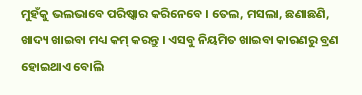ମୁହଁକୁ ଭଲଭାବେ ପରିଷ୍କାର କରିନେବେ । ତେଲ, ମସଲା, ଛଣାଛଣି, ଖାଦ୍ୟ ଖାଇବା ମଧ୍ୟ କମ୍ କରନ୍ତୁ । ଏସବୁ ନିୟମିତ ଖାଇବା କାରଣରୁ ବ୍ରଣ ହୋଇଥାଏ ବୋଲି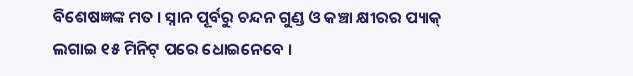ବିଶେଷଜ୍ଞଙ୍କ ମତ । ସ୍ନାନ ପୂର୍ବରୁ ଚନ୍ଦନ ଗୁଣ୍ଡ ଓ କଞ୍ଚା କ୍ଷୀରର ପ୍ୟାକ୍ ଲଗାଇ ୧୫ ମିନିଟ୍ ପରେ ଧୋଇନେବେ ।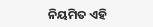ନିୟମିତ ଏହି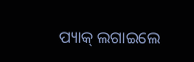ପ୍ୟାକ୍ ଲଗାଇଲେ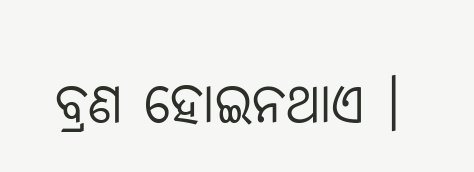ବ୍ରଣ ହୋଇନଥାଏ ।